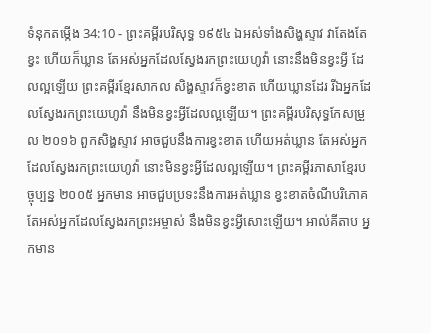ទំនុកតម្កើង 34:10 - ព្រះគម្ពីរបរិសុទ្ធ ១៩៥៤ ឯអស់ទាំងសិង្ហស្ទាវ វាតែងតែខ្វះ ហើយក៏ឃ្លាន តែអស់អ្នកដែលស្វែងរកព្រះយេហូវ៉ា នោះនឹងមិនខ្វះអ្វី ដែលល្អឡើយ ព្រះគម្ពីរខ្មែរសាកល សិង្ហស្ទាវក៏ខ្វះខាត ហើយឃ្លានដែរ រីឯអ្នកដែលស្វែងរកព្រះយេហូវ៉ា នឹងមិនខ្វះអ្វីដែលល្អឡើយ។ ព្រះគម្ពីរបរិសុទ្ធកែសម្រួល ២០១៦ ពួកសិង្ហស្ទាវ អាចជួបនឹងការខ្វះខាត ហើយអត់ឃ្លាន តែអស់អ្នកដែលស្វែងរកព្រះយេហូវ៉ា នោះមិនខ្វះអ្វីដែលល្អឡើយ។ ព្រះគម្ពីរភាសាខ្មែរបច្ចុប្បន្ន ២០០៥ អ្នកមាន អាចជួបប្រទះនឹងការអត់ឃ្លាន ខ្វះខាតចំណីបរិភោគ តែអស់អ្នកដែលស្វែងរកព្រះអម្ចាស់ នឹងមិនខ្វះអ្វីសោះឡើយ។ អាល់គីតាប អ្នកមាន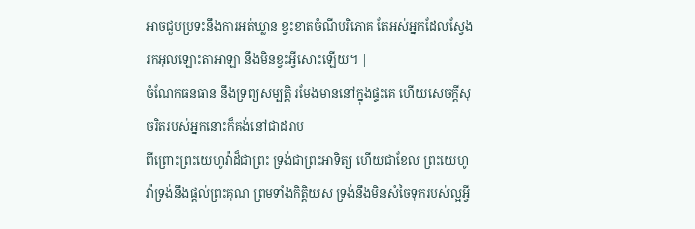អាចជួបប្រទះនឹងការអត់ឃ្លាន ខ្វះខាតចំណីបរិភោគ តែអស់អ្នកដែលស្វែងរកអុលឡោះតាអាឡា នឹងមិនខ្វះអ្វីសោះឡើយ។ |
ចំណែកធនធាន នឹងទ្រព្យសម្បត្តិ រមែងមាននៅក្នុងផ្ទះគេ ហើយសេចក្ដីសុចរិតរបស់អ្នកនោះក៏គង់នៅជាដរាប
ពីព្រោះព្រះយេហូវ៉ាដ៏ជាព្រះ ទ្រង់ជាព្រះអាទិត្យ ហើយជាខែល ព្រះយេហូវ៉ាទ្រង់នឹងផ្តល់ព្រះគុណ ព្រមទាំងកិត្តិយស ទ្រង់នឹងមិនសំចៃទុករបស់ល្អអ្វី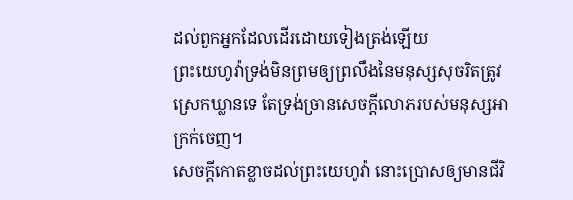ដល់ពួកអ្នកដែលដើរដោយទៀងត្រង់ឡើយ
ព្រះយេហូវ៉ាទ្រង់មិនព្រមឲ្យព្រលឹងនៃមនុស្សសុចរិតត្រូវស្រេកឃ្លានទេ តែទ្រង់ច្រានសេចក្ដីលោភរបស់មនុស្សអាក្រក់ចេញ។
សេចក្ដីកោតខ្លាចដល់ព្រះយេហូវ៉ា នោះប្រោសឲ្យមានជីវិ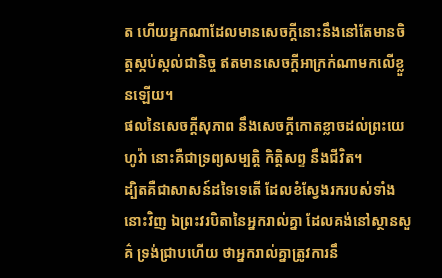ត ហើយអ្នកណាដែលមានសេចក្ដីនោះនឹងនៅតែមានចិត្តស្កប់ស្កល់ជានិច្ច ឥតមានសេចក្ដីអាក្រក់ណាមកលើខ្លួនឡើយ។
ផលនៃសេចក្ដីសុភាព នឹងសេចក្ដីកោតខ្លាចដល់ព្រះយេហូវ៉ា នោះគឺជាទ្រព្យសម្បត្តិ កិត្តិសព្ទ នឹងជីវិត។
ដ្បិតគឺជាសាសន៍ដទៃទេតើ ដែលខំស្វែងរករបស់ទាំងនោះវិញ ឯព្រះវរបិតានៃអ្នករាល់គ្នា ដែលគង់នៅស្ថានសួគ៌ ទ្រង់ជ្រាបហើយ ថាអ្នករាល់គ្នាត្រូវការនឹ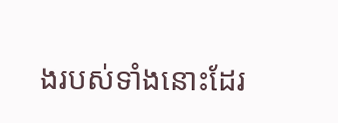ងរបស់ទាំងនោះដែរ